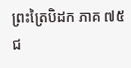ព្រះត្រៃបិដក ភាគ ៧៥
ជ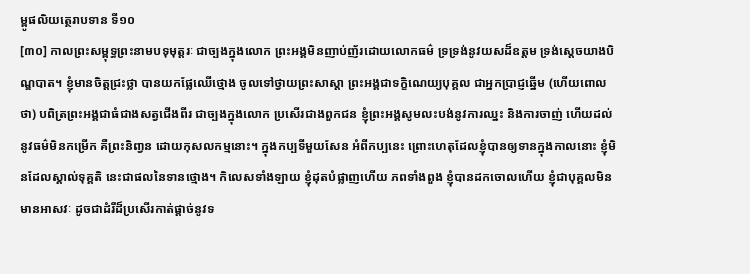ម្ពូផលិយត្ថេរាបទាន ទី១០
[៣០] កាលព្រះសម្ពុទ្ធព្រះនាមបទុមុត្តរៈ ជាច្បងក្នុងលោក ព្រះអង្គមិនញាប់ញ័រដោយលោកធម៌ ទ្រទ្រង់នូវយសដ៏ឧត្តម ទ្រង់សេ្តចយាងបិណ្ឌបាត។ ខ្ញុំមានចិត្តជ្រះថ្លា បានយកផ្លែឈើថ្មោង ចូលទៅថ្វាយព្រះសាស្តា ព្រះអង្គជាទក្ខិណេយ្យបុគ្គល ជាអ្នកប្រាជ្ញឆ្នើម (ហើយពោលថា) បពិត្រព្រះអង្គជាធំជាងសត្វជើងពីរ ជាច្បងក្នុងលោក ប្រសើរជាងពួកជន ខ្ញុំព្រះអង្គសូមលះបង់នូវការឈ្នះ និងការចាញ់ ហើយដល់នូវធម៌មិនកម្រើក គឺព្រះនិពា្វន ដោយកុសលកម្មនោះ។ ក្នុងកប្បទីមួយសែន អំពីកប្បនេះ ព្រោះហេតុដែលខ្ញុំបានឲ្យទានក្នុងកាលនោះ ខ្ញុំមិនដែលស្គាល់ទុគ្គតិ នេះជាផលនៃទានថ្មោង។ កិលេសទាំងឡាយ ខ្ញុំដុតបំផ្លាញហើយ ភពទាំងពួង ខ្ញុំបានដកចោលហើយ ខ្ញុំជាបុគ្គលមិនមានអាសវៈ ដូចជាដំរីដ៏ប្រសើរកាត់ផ្តាច់នូវទ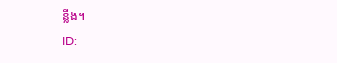ន្លីង។
ID: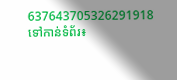637643705326291918
ទៅកាន់ទំព័រ៖